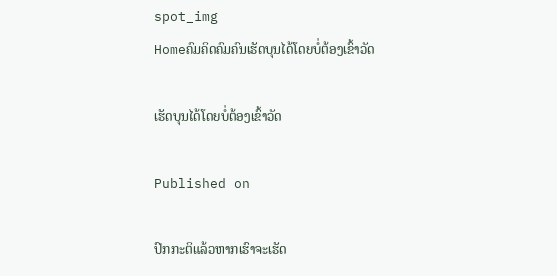spot_img
Homeຄົມຄິດຄົມຄົນເຮັດບຸນໄດ້ໂດຍບໍ່ຕ້ອງເຂົ້າວັດ

ເຮັດບຸນໄດ້ໂດຍບໍ່ຕ້ອງເຂົ້າວັດ

Published on

ປົກກະຕິແລ້ວຫາກເຮົາຈະເຮັດ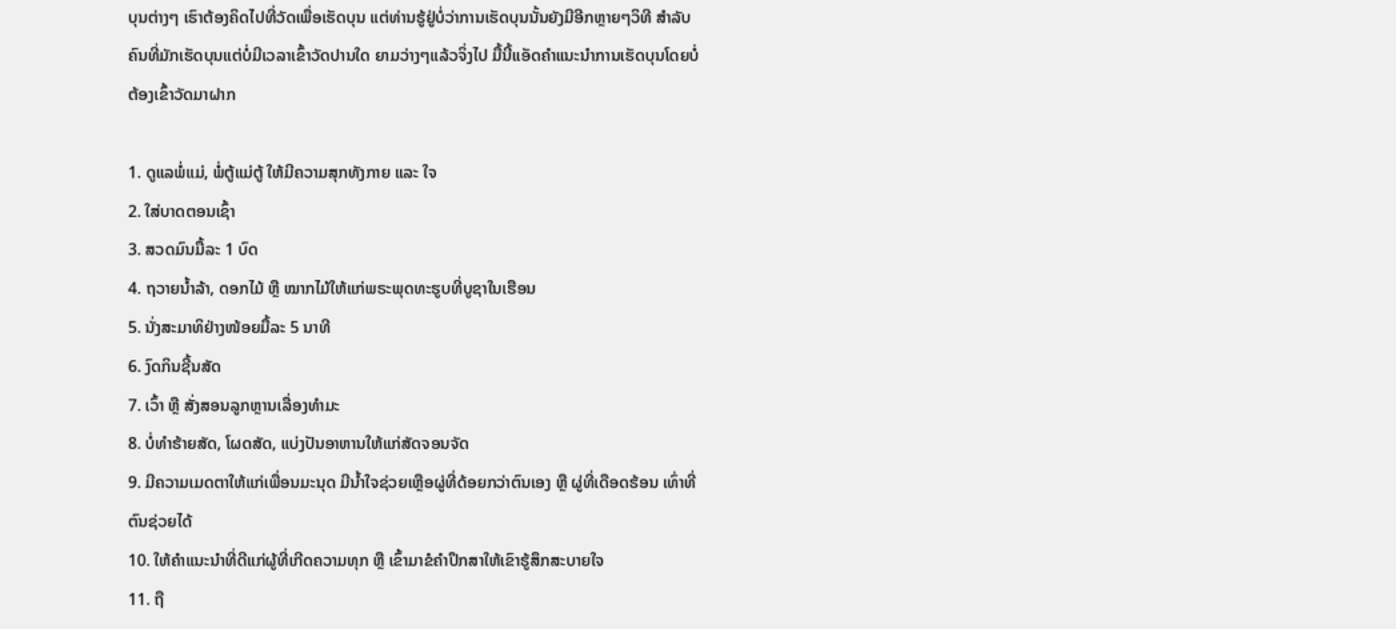ບຸນຕ່າງໆ ເຮົາຕ້ອງຄິດໄປທີ່ວັດເພື່ອເຮັດບຸນ ແຕ່ທ່ານຮູ້ຢູ່ບໍ່ວ່າການເຮັດບຸນນັ້ນຍັງມີອີກຫຼາຍໆວິທີ ສຳລັບຄົນທີ່ມັກເຮັດບຸນແຕ່ບໍ່ມີເວລາເຂົ້າວັດປານໃດ ຍາມວ່າງໆແລ້ວຈິ່ງໄປ ມື້ນີ້ແອັດຄຳແນະນຳການເຮັດບຸນໂດຍບໍ່ຕ້ອງເຂົ້າວັດມາຝາກ

1. ດູແລພໍ່ແມ່, ພໍ່ຕູ້ແມ່ຕູ້ ໃຫ້ມີຄວາມສຸກທັງກາຍ ແລະ ໃຈ
2. ໃສ່ບາດຕອນເຊົ້າ
3. ສວດມົນມື້ລະ 1 ບົດ
4. ຖວາຍນ້ຳລ້າ, ດອກໄມ້ ຫຼື ໝາກໄມ້ໃຫ້ແກ່ພຣະພຸດທະຮູບທີ່ບູຊາໃນເຮືອນ
5. ນັ່ງສະມາທິຢ່າງໜ້ອຍມື້ລະ 5 ນາທີ
6. ງົດກິນຊີ້ນສັດ
7. ເວົ້າ ຫຼື ສັ່ງສອນລູກຫຼານເລື່ອງທຳມະ
8. ບໍ່ທຳຮ້າຍສັດ, ໂຜດສັດ, ແບ່ງປັນອາຫານໃຫ້ແກ່ສັດຈອນຈັດ
9. ມີຄວາມເມດຕາໃຫ້ແກ່ເພື່ອນມະນຸດ ມີນ້ຳໃຈຊ່ວຍເຫຼືອຜູ່ທີ່ດ້ອຍກວ່າຕົນເອງ ຫຼື ຜູ່ທີ່ເດືອດຮ້ອນ ເທົ່າທີ່ຕົນຊ່ວຍໄດ້
10. ໃຫ້ຄຳແນະນຳທີ່ດີແກ່ຜູ້ທີ່ເກີດຄວາມທຸກ ຫຼື ເຂົ້າມາຂໍຄຳປຶກສາໃຫ້ເຂົາຮູ້ສຶກສະບາຍໃຈ
11. ຖື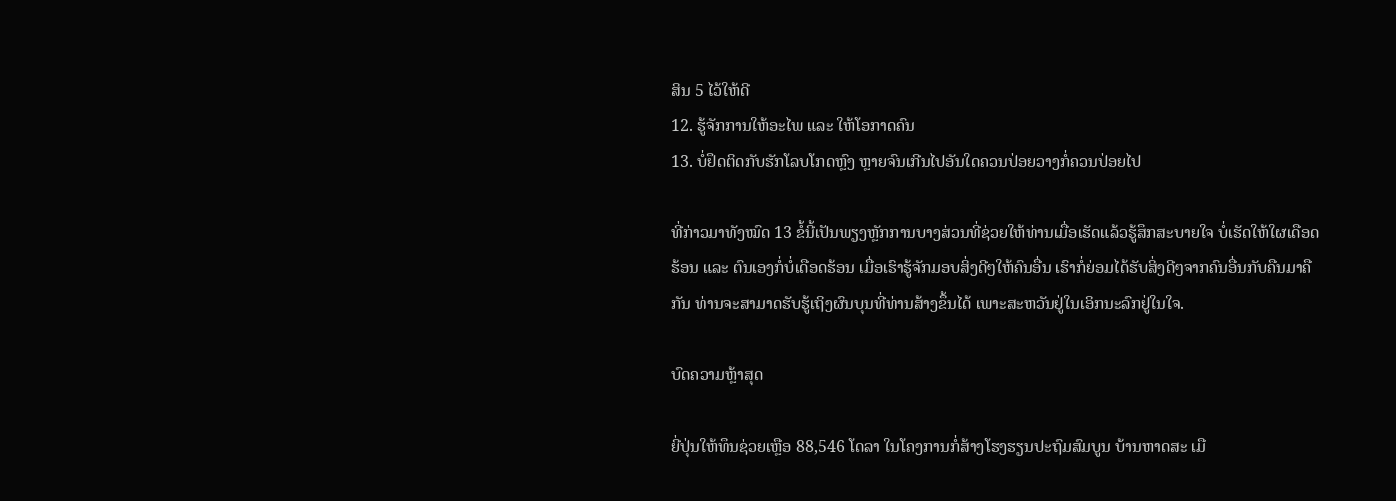ສິນ 5 ໄວ້ໃຫ້ດີ
12. ຮູ້ຈັກການໃຫ້ອະໄພ ແລະ ໃຫ້ໂອກາດຄົນ
13. ບໍ່ຢຶດຕິດກັບຮັກໂລບໂກດຫຼົງ ຫຼາຍຈົນເກີນໄປອັນໃດຄວນປ່ອຍວາງກໍ່ຄວນປ່ອຍໄປ

ທີ່ກ່າວມາທັງໝົດ 13 ຂໍ້ນີ້ເປັນພຽງຫຼັກການບາງສ່ວນທີ່ຊ່ວຍໃຫ້ທ່ານເມື່ອເຮັດແລ້ວຮູ້ສຶກສະບາຍໃຈ ບໍ່ເຮັດໃຫ້ໃຜເດືອດຮ້ອນ ແລະ ຕົນເອງກໍ່ບໍ່ເດືອດຮ້ອນ ເມື່ອເຮົາຮູ້ຈັກມອບສິ່ງດີໆໃຫ້ຄົນອື່ນ ເຮົາກໍ່ຍ່ອມໄດ້ຮັບສິ່ງດີໆຈາກຄົນອື່ນກັບຄືນມາຄືກັນ ທ່ານຈະສາມາດຮັບຮູ້ເຖິງຜົນບຸນທີ່ທ່ານສ້າງຂຶ້ນໄດ້ ເພາະສະຫວັນຢູ່ໃນເອິກນະລົກຢູ່ໃນໃຈ.

ບົດຄວາມຫຼ້າສຸດ

ຍີ່ປຸ່ນໃຫ້ທຶນຊ່ວຍເຫຼືອ 88,546 ໂດລາ ໃນໂຄງການກໍ່ສ້າງໂຮງຮຽນປະຖົມສົມບູນ ບ້ານຫາດສະ ເມື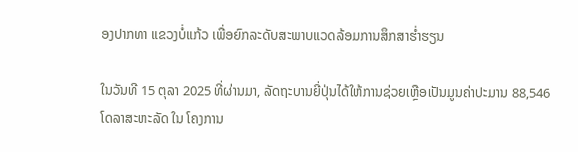ອງປາກທາ ແຂວງບໍ່ແກ້ວ ເພື່ອຍົກລະດັບສະພາບແວດລ້ອມການສຶກສາຮ່ຳຮຽນ

ໃນວັນທີ 15 ຕຸລາ 2025 ທີ່ຜ່ານມາ, ລັດຖະບານຍີ່ປຸ່ນໄດ້ໃຫ້ການຊ່ວຍເຫຼືອເປັນມູນຄ່າປະມານ 88,546 ໂດລາສະຫະລັດ ໃນ ໂຄງການ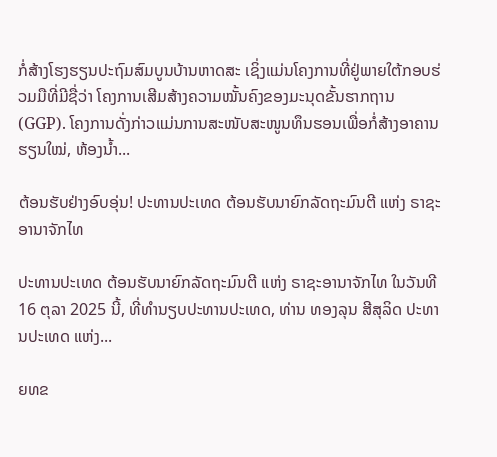ກໍ່ສ້າງໂຮງຮຽນປະຖົມສົມບູນບ້ານຫາດສະ ເຊິ່ງແມ່ນໂຄງການທີ່ຢູ່ພາຍໃຕ້ກອບຮ່ວມມືທີ່ມີຊື່ວ່າ ໂຄງການເສີມສ້າງຄວາມໝັ້ນຄົງຂອງມະນຸດຂັ້ນຮາກຖານ (GGP). ໂຄງການດັ່ງກ່າວແມ່ນການສະໜັບສະໜູນທຶນຮອນເພື່ອກໍ່ສ້າງອາຄານຮຽນໃໝ່, ຫ້ອງນໍ້າ...

ຕ້ອນຮັບຢ່າງອົບອຸ່ນ! ປະທານປະເທດ ຕ້ອນຮັບນາຍົກລັດຖະມົນຕີ ແຫ່ງ ຣາຊະອານາຈັກໄທ

ປະທານປະເທດ ຕ້ອນຮັບນາຍົກລັດຖະມົນຕີ ແຫ່ງ ຣາຊະອານາຈັກໄທ ໃນວັນທີ 16 ຕຸລາ 2025 ນີ້, ທີ່ທໍານຽບປະທານປະເທດ, ທ່ານ ທອງລຸນ ສີສຸລິດ ປະທານປະເທດ ແຫ່ງ...

ຍທຂ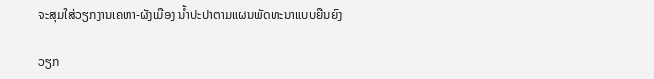ຈະສຸມໃສ່ວຽກງານເຄຫາ-ຜັງເມືອງ ນໍ້າປະປາຕາມແຜນພັດທະນາແບບຍືນຍົງ

ວຽກ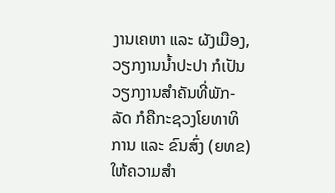ງານເຄຫາ ແລະ ຜັງເມືອງ, ວຽກງານນໍ້າປະປາ ກໍເປັນວຽກງານສໍາຄັນທີ່ພັກ-ລັດ ກໍຄືກະຊວງໂຍທາທິການ ແລະ ຂົນສົ່ງ (ຍທຂ) ໃຫ້ຄວາມສໍາ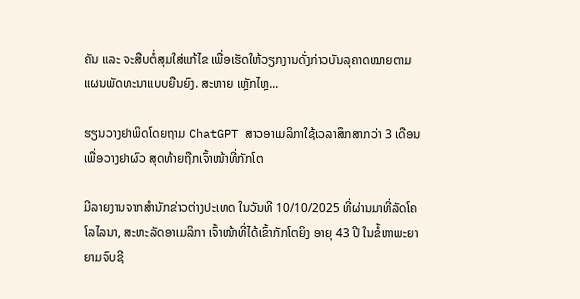ຄັນ ແລະ ຈະສືບຕໍ່ສຸມໃສ່ແກ້ໄຂ ເພື່ອເຮັດໃຫ້ວຽກງານດັ່ງກ່າວບັນລຸຄາດໝາຍຕາມແຜນພັດທະນາແບບຍືນຍົງ. ສະຫາຍ ເຫຼັກໄຫຼ...

ຮຽນວາງຢາພິດໂດຍຖາມ ChatGPT ສາວອາເມລິກາໃຊ້ເວລາສຶກສາກວ່າ 3 ເດືອນ ເພື່ອວາງຢາຜົວ ສຸດທ້າຍຖືກເຈົ້າໜ້າທີ່ກັກໂຕ

ມີລາຍງານຈາກສຳນັກຂ່າວຕ່າງປະເທດ ໃນວັນທີ 10/10/2025 ທີ່ຜ່ານມາທີ່ລັດໂຄໂລໄລນາ, ສະຫະລັດອາເມລິກາ ເຈົ້າໜ້າທີ່ໄດ້ເຂົ້າກັກໂຕຍິງ ອາຍຸ 43 ປີ ໃນຂໍ້ຫາພະຍາຍາມຈົບຊີ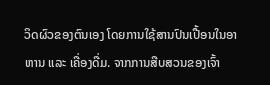ວິດຜົວຂອງຕົນເອງ ໂດຍການໃຊ້ສານປົນເປື້ອນໃນອາຫານ ແລະ ເຄື່ອງດື່ມ. ຈາກການສືບສວນຂອງເຈົ້າ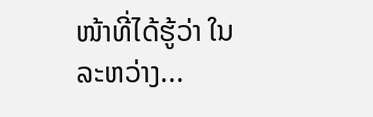ໜ້າທີ່ໄດ້ຮູ້ວ່າ ໃນລະຫວ່າງ...